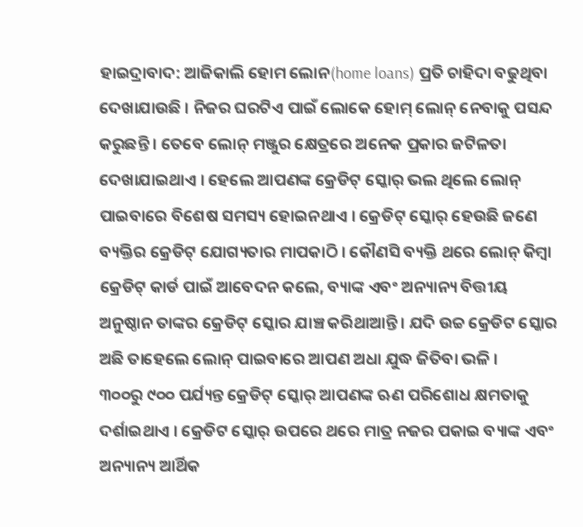ହାଇଦ୍ରାବାଦ: ଆଜିକାଲି ହୋମ ଲୋନ(home loans) ପ୍ରତି ଚାହିଦା ବଢୁଥିବା ଦେଖାଯାଉଛି । ନିଜର ଘରଟିଏ ପାଇଁ ଲୋକେ ହୋମ୍ ଲୋନ୍ ନେବାକୁ ପସନ୍ଦ କରୁଛନ୍ତି । ତେବେ ଲୋନ୍ ମଞ୍ଜୁର କ୍ଷେତ୍ରରେ ଅନେକ ପ୍ରକାର ଜଟିଳତା ଦେଖାଯାଇଥାଏ । ହେଲେ ଆପଣଙ୍କ କ୍ରେଡିଟ୍ ସ୍କୋର୍ ଭଲ ଥିଲେ ଲୋନ୍ ପାଇବାରେ ବିଶେଷ ସମସ୍ୟ ହୋଇନଥାଏ । କ୍ରେଡିଟ୍ ସ୍କୋର୍ ହେଉଛି ଜଣେ ବ୍ୟକ୍ତିର କ୍ରେଡିଟ୍ ଯୋଗ୍ୟତାର ମାପକାଠି । କୌଣସି ବ୍ୟକ୍ତି ଥରେ ଲୋନ୍ କିମ୍ବା କ୍ରେଡିଟ୍ କାର୍ଡ ପାଇଁ ଆବେଦନ କଲେ, ବ୍ୟାଙ୍କ ଏବଂ ଅନ୍ୟାନ୍ୟ ବିତ୍ତୀୟ ଅନୁଷ୍ଠାନ ତାଙ୍କର କ୍ରେଡିଟ୍ ସ୍କୋର ଯାଞ୍ଚ କରିଥାଆନ୍ତି । ଯଦି ଉଚ୍ଚ କ୍ରେଡିଟ ସ୍କୋର ଅଛି ତାହେଲେ ଲୋନ୍ ପାଇବାରେ ଆପଣ ଅଧା ଯୁଦ୍ଧ ଜିତିବା ଭଳି ।
୩୦୦ରୁ ୯୦୦ ପର୍ଯ୍ୟନ୍ତ କ୍ରେଡିଟ୍ ସ୍କୋର୍ ଆପଣଙ୍କ ଋଣ ପରିଶୋଧ କ୍ଷମତାକୁ ଦର୍ଶାଇଥାଏ । କ୍ରେଡିଟ ସ୍କୋର୍ ଉପରେ ଥରେ ମାତ୍ର ନଜର ପକାଇ ବ୍ୟାଙ୍କ ଏବଂ ଅନ୍ୟାନ୍ୟ ଆର୍ଥିକ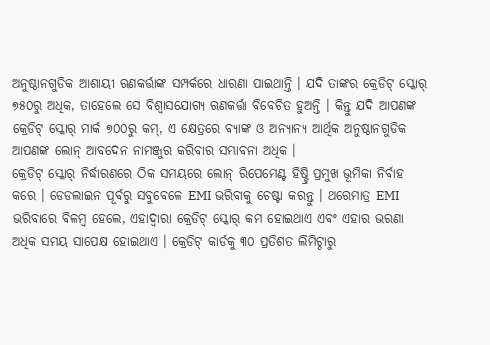ଅନୁଷ୍ଠାନଗୁଡିକ ଆଶାୟୀ ଋଣକର୍ତ୍ତାଙ୍କ ସମ୍ପର୍କରେ ଧାରଣା ପାଇଥାନ୍ତି । ଯଦି ତାଙ୍କର କ୍ରେଡିଟ୍ ସ୍କୋର୍ ୭୫୦ରୁ ଅଧିକ, ତାହେଲେ ସେ ବିଶ୍ବାସଯୋଗ୍ୟ ଋଣକର୍ତ୍ତା ବିବେଚିତ ହୁଅନ୍ତି । କିନ୍ତୁ ଯଦି ଆପଣଙ୍କ କ୍ରେଡିଟ୍ ସ୍କୋର୍ ମାର୍କ ୭୦୦ରୁ କମ୍, ଏ କ୍ଷେତ୍ରରେ ବ୍ୟାଙ୍କ ଓ ଅନ୍ୟାନ୍ୟ ଆର୍ଥିକ ଅନୁଷ୍ଠାନଗୁଡିକ ଆପଣଙ୍କ ଲୋନ୍ ଆବଦେନ ନାମଞ୍ଜୁର କରିବାର ସମ୍ଭାବନା ଅଧିକ ।
କ୍ରେଡିଟ୍ ସ୍କୋର୍ ନିର୍ଦ୍ଧାରଣରେ ଠିକ ସମୟରେ ଲୋନ୍ ରିପେମେଣ୍ଟ ହିଷ୍ଟ୍ରି ପ୍ରମୁଖ ଭୂମିକା ନିର୍ବାହ କରେ । ଡେଡଲାଇନ ପୂର୍ବରୁ ସବୁବେଳେ EMI ଭରିବାକୁ ଚେଷ୍ଟା କରନ୍ତୁ । ଥରେମାତ୍ର EMI ଭରିବାରେ ବିଳମ୍ବ ହେଲେ, ଏହାଦ୍ବାରା କ୍ରେଡିଟ୍ ସ୍କୋର୍ କମ ହୋଇଥାଏ ଏବଂ ଏହାର ଭରଣା ଅଧିକ ସମୟ ସାପେକ୍ଷ ହୋଇଥାଏ । କ୍ରେଡିଟ୍ କାର୍ଡକୁ ୩୦ ପ୍ରତିଶତ ଲିମିଟ୍ଠାରୁ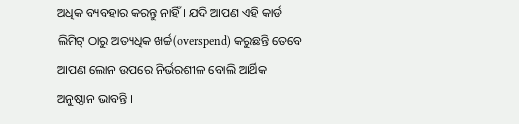ଅଧିକ ବ୍ୟବହାର କରନ୍ତୁ ନାହିଁ । ଯଦି ଆପଣ ଏହି କାର୍ଡ ଲିମିଟ୍ ଠାରୁ ଅତ୍ୟଧିକ ଖର୍ଚ୍ଚ(overspend) କରୁଛନ୍ତି ତେବେ ଆପଣ ଲୋନ ଉପରେ ନିର୍ଭରଶୀଳ ବୋଲି ଆର୍ଥିକ ଅନୁଷ୍ଠାନ ଭାବନ୍ତି ।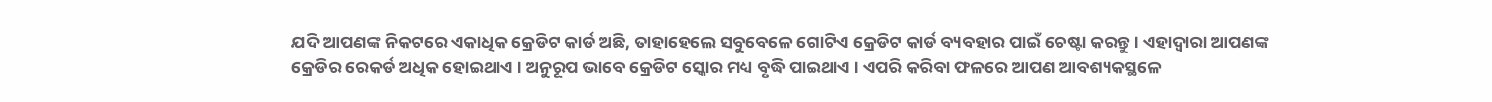ଯଦି ଆପଣଙ୍କ ନିକଟରେ ଏକାଧିକ କ୍ରେଡିଟ କାର୍ଡ ଅଛି, ତାହାହେଲେ ସବୁବେଳେ ଗୋଟିଏ କ୍ରେଡିଟ କାର୍ଡ ବ୍ୟବହାର ପାଇଁ ଚେଷ୍ଟା କରନ୍ତୁ । ଏହାଦ୍ବାରା ଆପଣଙ୍କ କ୍ରେଡିର ରେକର୍ଡ ଅଧିକ ହୋଇଥାଏ । ଅନୁରୂପ ଭାବେ କ୍ରେଡିଟ ସ୍କୋର ମଧ୍ୟ ବୃଦ୍ଧି ପାଇଥାଏ । ଏପରି କରିବା ଫଳରେ ଆପଣ ଆବଶ୍ୟକସ୍ଥଳେ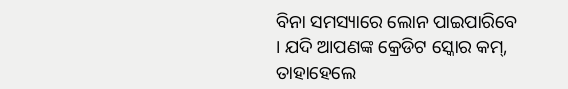ବିନା ସମସ୍ୟାରେ ଲୋନ ପାଇପାରିବେ । ଯଦି ଆପଣଙ୍କ କ୍ରେଡିଟ ସ୍କୋର କମ୍, ତାହାହେଲେ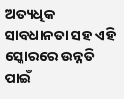ଅତ୍ୟଧିକ ସାବଧାନତା ସହ ଏହି ସ୍କୋରରେ ଉନ୍ନତି ପାଇଁ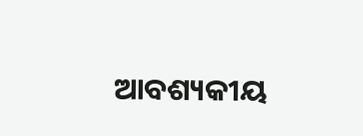ଆବଶ୍ୟକୀୟ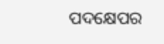ପଦକ୍ଷେପର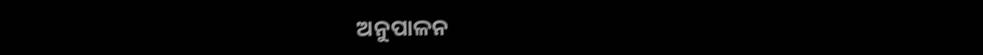ଅନୁପାଳନ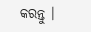କରନ୍ତୁ ।